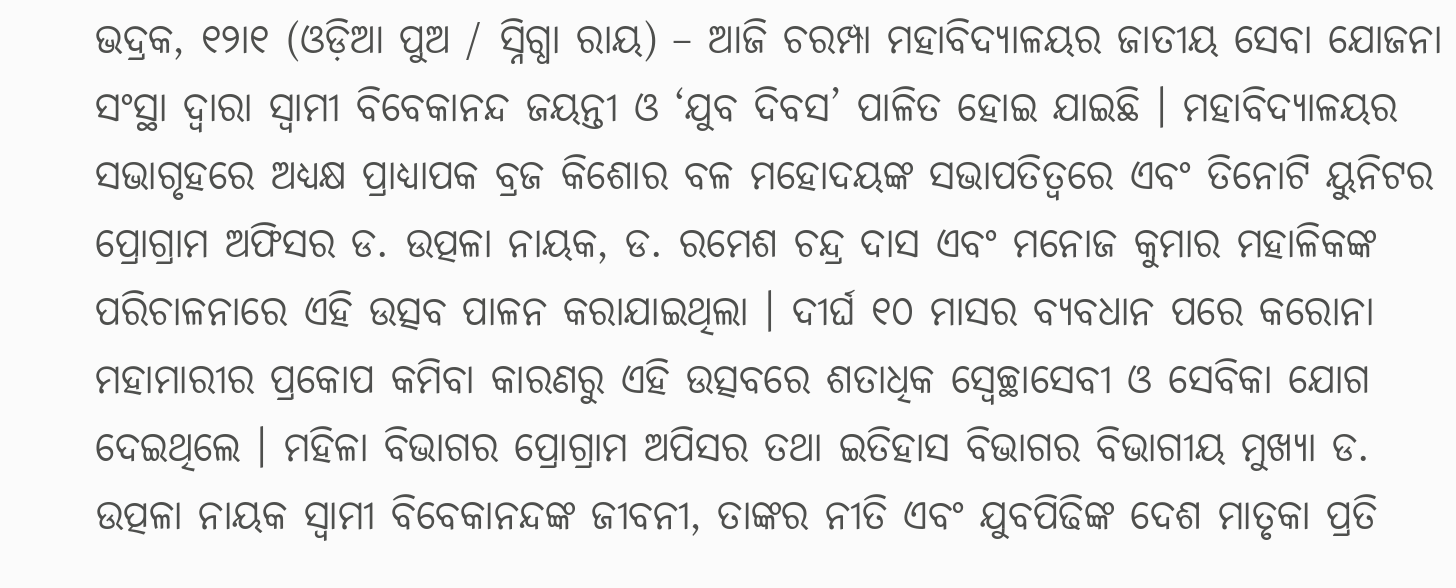ଭଦ୍ରକ, ୧୨ା୧ (ଓଡ଼ିଆ ପୁଅ / ସ୍ନିଗ୍ଧା ରାୟ) – ଆଜି ଚରମ୍ପା ମହାବିଦ୍ୟାଳୟର ଜାତୀୟ ସେବା ଯୋଜନା ସଂସ୍ଥା ଦ୍ୱାରା ସ୍ୱାମୀ ବିବେକାନନ୍ଦ ଜୟନ୍ତୀ ଓ ‘ଯୁବ ଦିବସ’ ପାଳିତ ହୋଇ ଯାଇଛି । ମହାବିଦ୍ୟାଳୟର ସଭାଗୃହରେ ଅଧ୍ୟକ୍ଷ ପ୍ରାଧ୍ୟାପକ ବ୍ରଜ କିଶୋର ବଳ ମହୋଦୟଙ୍କ ସଭାପତିତ୍ୱରେ ଏବଂ ତିନୋଟି ୟୁନିଟର ପ୍ରୋଗ୍ରାମ ଅଫିସର ଡ. ଉତ୍ପଳା ନାୟକ, ଡ. ରମେଶ ଚନ୍ଦ୍ର ଦାସ ଏବଂ ମନୋଜ କୁମାର ମହାଳିକଙ୍କ ପରିଚାଳନାରେ ଏହି ଉତ୍ସବ ପାଳନ କରାଯାଇଥିଲା । ଦୀର୍ଘ ୧୦ ମାସର ବ୍ୟବଧାନ ପରେ କରୋନା ମହାମାରୀର ପ୍ରକୋପ କମିବା କାରଣରୁ ଏହି ଉତ୍ସବରେ ଶତାଧିକ ସ୍ୱେଚ୍ଛାସେବୀ ଓ ସେବିକା ଯୋଗ ଦେଇଥିଲେ । ମହିଳା ବିଭାଗର ପ୍ରୋଗ୍ରାମ ଅପିସର ତଥା ଇତିହାସ ବିଭାଗର ବିଭାଗୀୟ ମୁଖ୍ୟା ଡ. ଉତ୍ପଳା ନାୟକ ସ୍ୱାମୀ ବିବେକାନନ୍ଦଙ୍କ ଜୀବନୀ, ତାଙ୍କର ନୀତି ଏବଂ ଯୁବପିଢିଙ୍କ ଦେଶ ମାତୃକା ପ୍ରତି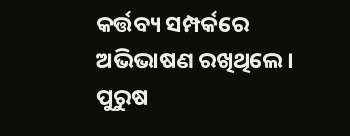କର୍ତ୍ତବ୍ୟ ସମ୍ପର୍କରେ ଅଭିଭାଷଣ ରଖିଥିଲେ । ପୁରୁଷ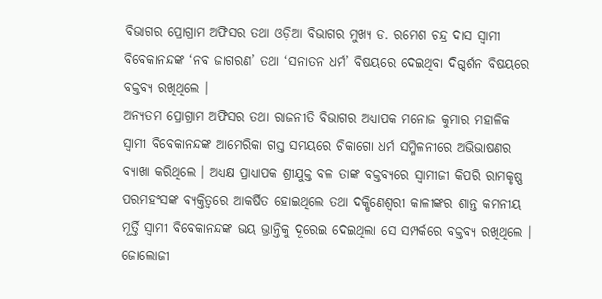ବିଭାଗର ପ୍ରୋଗ୍ରାମ ଅଫିସର ତଥା ଓଡ଼ିଆ ବିଭାଗର ମୁଖ୍ୟ ଡ. ରମେଶ ଚନ୍ଦ୍ର ଦାସ ସ୍ୱାମୀ ବିବେକାନନ୍ଦଙ୍କ ‘ନବ ଜାଗରଣ’ ତଥା ‘ସନାତନ ଧର୍ମ’ ବିଷୟରେ ଦେଇଥିବା ଦିଗ୍ଦର୍ଶନ ବିଷୟରେ ବକ୍ତବ୍ୟ ରଖିଥିଲେ ।
ଅନ୍ୟତମ ପ୍ରୋଗ୍ରାମ ଅଫିସର ତଥା ରାଜନୀତି ବିଭାଗର ଅଧ୍ୟାପକ ମନୋଜ କୁମାର ମହାଳିକ ସ୍ୱାମୀ ବିବେକାନନ୍ଦଙ୍କ ଆମେରିକା ଗସ୍ତ ସମୟରେ ଚିକାଗୋ ଧର୍ମ ସମ୍ମିଳନୀରେ ଅଭିଭାଷଣର ବ୍ୟାଖା କରିଥିଲେ । ଅଧ୍ୟକ୍ଷ ପ୍ରାଧ୍ୟାପକ ଶ୍ରୀଯୁକ୍ତ ବଳ ତାଙ୍କ ବକ୍ତବ୍ୟରେ ସ୍ୱାମୀଜୀ କିପରି ରାମକୃଷ୍ଣ ପରମହଂସଙ୍କ ବ୍ୟକ୍ତିତ୍ୱରେ ଆକର୍ଷିତ ହୋଇଥିଲେ ତଥା ଦକ୍ଷିଣେଶ୍ୱରୀ କାଳୀଙ୍କର ଶାନ୍ତ କମନୀୟ ମୂର୍ତ୍ତି ସ୍ୱାମୀ ବିବେକାନନ୍ଦଙ୍କ ଭୟ ଭ୍ରାନ୍ତିକୁ ଦୂରେଇ ଦେଇଥିଲା ସେ ସମ୍ପର୍କରେ ବକ୍ତବ୍ୟ ରଖିଥିଲେ । ଜୋଲୋଜୀ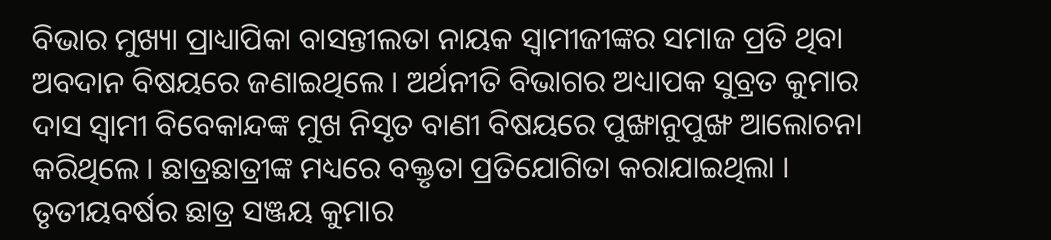ବିଭାର ମୁଖ୍ୟା ପ୍ରାଧ୍ୟାପିକା ବାସନ୍ତୀଲତା ନାୟକ ସ୍ୱାମୀଜୀଙ୍କର ସମାଜ ପ୍ରତି ଥିବା ଅବଦାନ ବିଷୟରେ ଜଣାଇଥିଲେ । ଅର୍ଥନୀତି ବିଭାଗର ଅଧ୍ୟାପକ ସୁବ୍ରତ କୁମାର ଦାସ ସ୍ୱାମୀ ବିବେକାନ୍ଦଙ୍କ ମୁଖ ନିସୃତ ବାଣୀ ବିଷୟରେ ପୁଙ୍ଖାନୁପୁଙ୍ଖ ଆଲୋଚନା କରିଥିଲେ । ଛାତ୍ରଛାତ୍ରୀଙ୍କ ମଧ୍ୟରେ ବକ୍ତୃତା ପ୍ରତିଯୋଗିତା କରାଯାଇଥିଲା । ତୃତୀୟବର୍ଷର ଛାତ୍ର ସଞ୍ଜୟ କୁମାର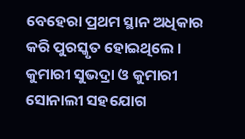ବେହେରା ପ୍ରଥମ ସ୍ଥାନ ଅଧିକାର କରି ପୁରସ୍କୃତ ହୋଇଥିଲେ । କୁମାରୀ ସୁଭଦ୍ରା ଓ କୁମାରୀ ସୋନାଲୀ ସହଯୋଗ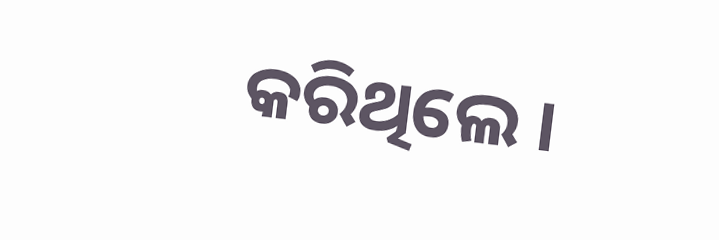କରିଥିଲେ ।